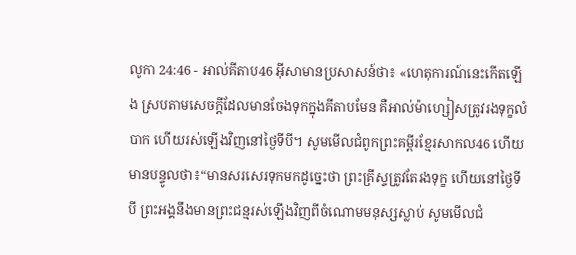លូកា 24:46 - អាល់គីតាប46 អ៊ីសាមានប្រសាសន៍ថា៖ «ហេតុការណ៍នេះកើតឡើង ស្របតាមសេចក្ដីដែលមានចែងទុកក្នុងគីតាបមែន គឺអាល់ម៉ាហ្សៀសត្រូវរងទុក្ខលំបាក ហើយរស់ឡើងវិញនៅថ្ងៃទីបី។ សូមមើលជំពូកព្រះគម្ពីរខ្មែរសាកល46 ហើយមានបន្ទូលថា៖“មានសរសេរទុកមកដូច្នេះថា ព្រះគ្រីស្ទត្រូវតែរងទុក្ខ ហើយនៅថ្ងៃទីបី ព្រះអង្គនឹងមានព្រះជន្មរស់ឡើងវិញពីចំណោមមនុស្សស្លាប់ សូមមើលជំ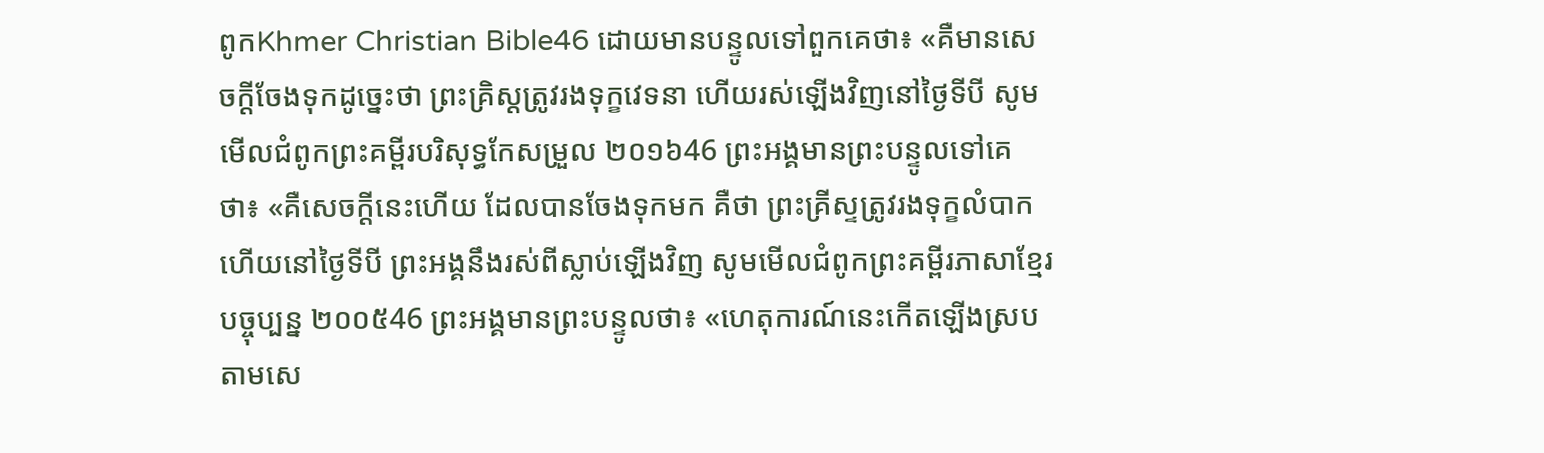ពូកKhmer Christian Bible46 ដោយមានបន្ទូលទៅពួកគេថា៖ «គឺមានសេចក្ដីចែងទុកដូច្នេះថា ព្រះគ្រិស្ដត្រូវរងទុក្ខវេទនា ហើយរស់ឡើងវិញនៅថ្ងៃទីបី សូមមើលជំពូកព្រះគម្ពីរបរិសុទ្ធកែសម្រួល ២០១៦46 ព្រះអង្គមានព្រះបន្ទូលទៅគេថា៖ «គឺសេចក្តីនេះហើយ ដែលបានចែងទុកមក គឺថា ព្រះគ្រីស្ទត្រូវរងទុក្ខលំបាក ហើយនៅថ្ងៃទីបី ព្រះអង្គនឹងរស់ពីស្លាប់ឡើងវិញ សូមមើលជំពូកព្រះគម្ពីរភាសាខ្មែរបច្ចុប្បន្ន ២០០៥46 ព្រះអង្គមានព្រះបន្ទូលថា៖ «ហេតុការណ៍នេះកើតឡើងស្របតាមសេ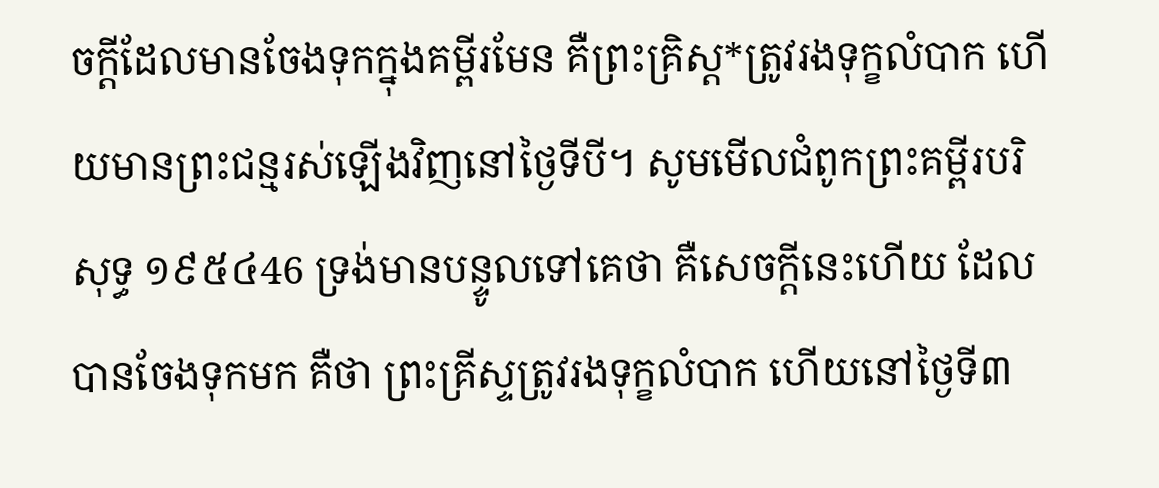ចក្ដីដែលមានចែងទុកក្នុងគម្ពីរមែន គឺព្រះគ្រិស្ត*ត្រូវរងទុក្ខលំបាក ហើយមានព្រះជន្មរស់ឡើងវិញនៅថ្ងៃទីបី។ សូមមើលជំពូកព្រះគម្ពីរបរិសុទ្ធ ១៩៥៤46 ទ្រង់មានបន្ទូលទៅគេថា គឺសេចក្ដីនេះហើយ ដែលបានចែងទុកមក គឺថា ព្រះគ្រីស្ទត្រូវរងទុក្ខលំបាក ហើយនៅថ្ងៃទី៣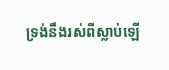ទ្រង់នឹងរស់ពីស្លាប់ឡើ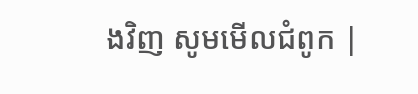ងវិញ សូមមើលជំពូក |